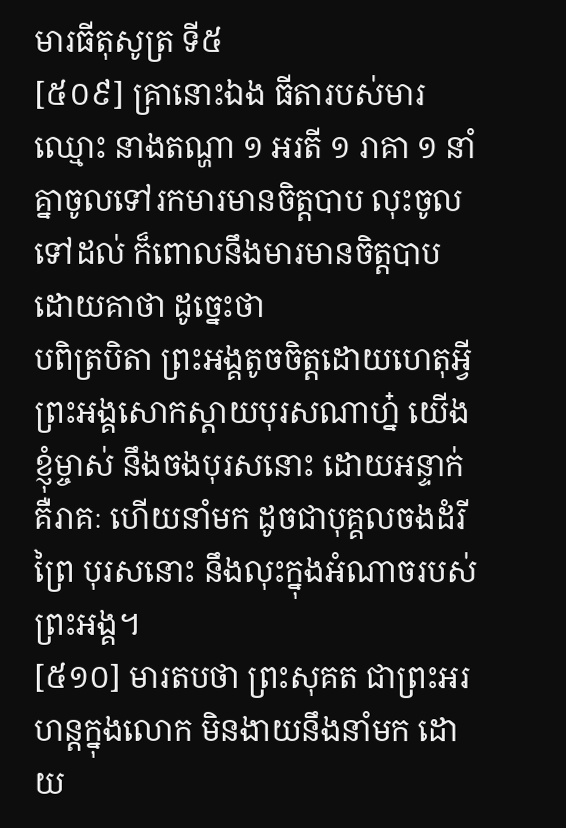មារធីតុសូត្រ ទី៥
[៥០៩] គ្រានោះឯង ធីតារបស់មារ ឈ្មោះ នាងតណ្ហា ១ អរតី ១ រាគា ១ នាំគ្នាចូលទៅរកមារមានចិត្តបាប លុះចូលទៅដល់ ក៏ពោលនឹងមារមានចិត្តបាប ដោយគាថា ដូច្នេះថា
បពិត្របិតា ព្រះអង្គតូចចិត្តដោយហេតុអ្វី ព្រះអង្គសោកស្តាយបុរសណាហ្ន៎ យើងខ្ញុំម្ចាស់ នឹងចងបុរសនោះ ដោយអន្ទាក់ គឺរាគៈ ហើយនាំមក ដូចជាបុគ្គលចងដំរីព្រៃ បុរសនោះ នឹងលុះក្នុងអំណាចរបស់ព្រះអង្គ។
[៥១០] មារតបថា ព្រះសុគត ជាព្រះអរហន្តក្នុងលោក មិនងាយនឹងនាំមក ដោយ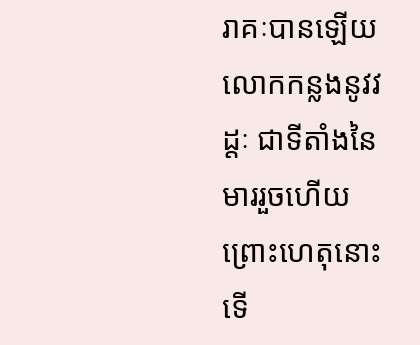រាគៈបានឡើយ លោកកន្លងនូវវដ្តៈ ជាទីតាំងនៃមាររួចហើយ ព្រោះហេតុនោះ ទើ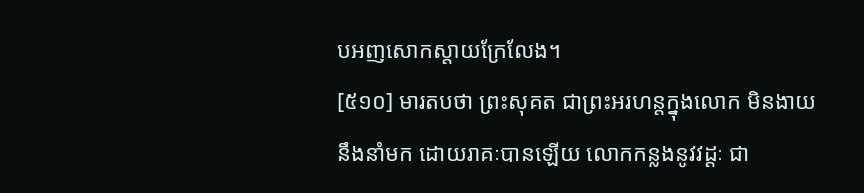បអញសោកស្តាយក្រែលែង។
[៥១០] មារតបថា ព្រះសុគត ជាព្រះអរហន្តក្នុងលោក មិនងាយនឹងនាំមក ដោយរាគៈបានឡើយ លោកកន្លងនូវវដ្តៈ ជា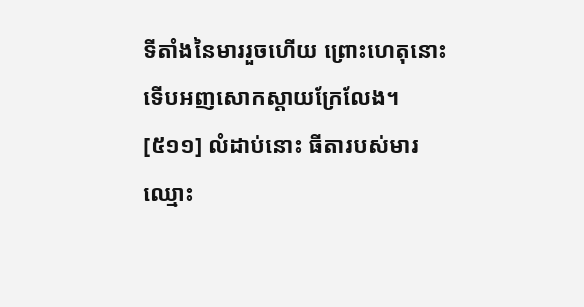ទីតាំងនៃមាររួចហើយ ព្រោះហេតុនោះ ទើបអញសោកស្តាយក្រែលែង។
[៥១១] លំដាប់នោះ ធីតារបស់មារឈ្មោះ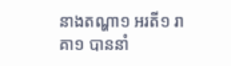នាងតណ្ហា១ អរតី១ រាគា១ បាននាំ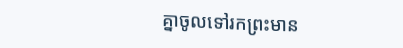គ្នាចូលទៅរកព្រះមាន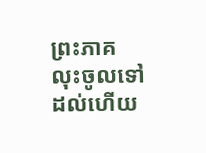ព្រះភាគ លុះចូលទៅដល់ហើយ